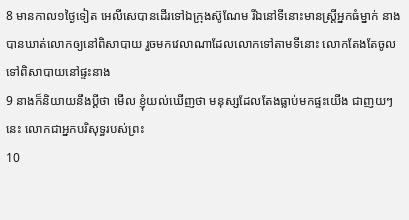8 មានកាល១ថ្ងៃទៀត អេលីសេបានដើរទៅឯក្រុងស៊ូណែម រីឯនៅទីនោះមានស្ត្រីអ្នកធំម្នាក់ នាងបានឃាត់លោកឲ្យនៅពិសាបាយ រួចមកវេលាណាដែលលោកទៅតាមទីនោះ លោកតែងតែចូលទៅពិសាបាយនៅផ្ទះនាង
9 នាងក៏និយាយនឹងប្ដីថា មើល ខ្ញុំយល់ឃើញថា មនុស្សដែលតែងធ្លាប់មកផ្ទះយើង ជាញយៗនេះ លោកជាអ្នកបរិសុទ្ធរបស់ព្រះ
10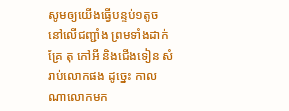សូមឲ្យយើងធ្វើបន្ទប់១តូច នៅលើជញ្ជាំង ព្រមទាំងដាក់គ្រែ តុ កៅអី និងជើងទៀន សំរាប់លោកផង ដូច្នេះ កាលណាលោកមក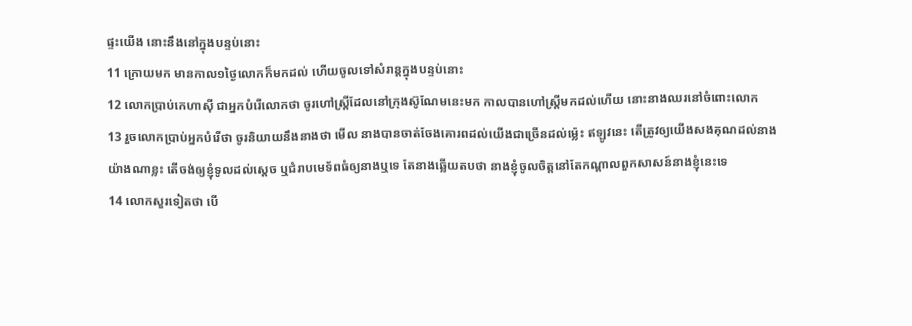ផ្ទះយើង នោះនឹងនៅក្នុងបន្ទប់នោះ
11 ក្រោយមក មានកាល១ថ្ងៃលោកក៏មកដល់ ហើយចូលទៅសំរាន្តក្នុងបន្ទប់នោះ
12 លោកប្រាប់កេហាស៊ី ជាអ្នកបំរើលោកថា ចូរហៅស្ត្រីដែលនៅក្រុងស៊ូណែមនេះមក កាលបានហៅស្ត្រីមកដល់ហើយ នោះនាងឈរនៅចំពោះលោក
13 រួចលោកប្រាប់អ្នកបំរើថា ចូរនិយាយនឹងនាងថា មើល នាងបានចាត់ចែងគោរពដល់យើងជាច្រើនដល់ម៉្លេះ ឥឡូវនេះ តើត្រូវឲ្យយើងសងគុណដល់នាងយ៉ាងណាខ្លះ តើចង់ឲ្យខ្ញុំទូលដល់ស្តេច ឬជំរាបមេទ័ពធំឲ្យនាងឬទេ តែនាងឆ្លើយតបថា នាងខ្ញុំចូលចិត្តនៅតែកណ្តាលពួកសាសន៍នាងខ្ញុំនេះទេ
14 លោកសួរទៀតថា បើ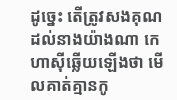ដូច្នេះ តើត្រូវសងគុណដល់នាងយ៉ាងណា កេហាស៊ីឆ្លើយឡើងថា មើលគាត់គ្មានកូ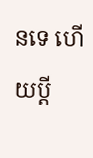នទេ ហើយប្ដី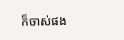ក៏ចាស់ផង